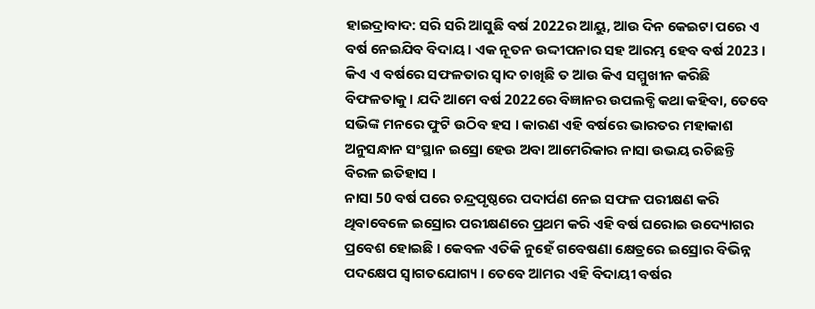ହାଇଦ୍ରାବାଦ: ସରି ସରି ଆସୁଛି ବର୍ଷ 2022ର ଆୟୁ, ଆଉ ଦିନ କେଇଟା ପରେ ଏ ବର୍ଷ ନେଇଯିବ ବିଦାୟ । ଏକ ନୂତନ ଉଦ୍ଦୀପନାର ସହ ଆରମ୍ଭ ହେବ ବର୍ଷ 2023 । କିଏ ଏ ବର୍ଷରେ ସଫଳତାର ସ୍ବାଦ ଚାଖିଛି ତ ଆଉ କିଏ ସମ୍ମୁଖୀନ କରିଛି ବିଫଳତାକୁ । ଯଦି ଆମେ ବର୍ଷ 2022ରେ ବିଜ୍ଞାନର ଉପଲବ୍ଧି କଥା କହିବା, ତେବେ ସଭିଙ୍କ ମନରେ ଫୁଟି ଉଠିବ ହସ । କାରଣ ଏହି ବର୍ଷରେ ଭାରତର ମହାକାଶ ଅନୁସନ୍ଧାନ ସଂସ୍ଥାନ ଇସ୍ରୋ ହେଉ ଅବା ଆମେରିକାର ନାସା ଉଭୟ ରଚିଛନ୍ତି ବିରଳ ଇତିହାସ ।
ନାସା 50 ବର୍ଷ ପରେ ଚନ୍ଦ୍ରପୃଷ୍ଠରେ ପଦାର୍ପଣ ନେଇ ସଫଳ ପରୀକ୍ଷଣ କରି ଥିବାବେଳେ ଇସ୍ରୋର ପରୀକ୍ଷଣରେ ପ୍ରଥମ କରି ଏହି ବର୍ଷ ଘରୋଇ ଉଦ୍ୟୋଗର ପ୍ରବେଶ ହୋଇଛି । କେବଳ ଏତିକି ନୁହେଁ ଗବେଷଣା କ୍ଷେତ୍ରରେ ଇସ୍ରୋର ବିଭିନ୍ନ ପଦକ୍ଷେପ ସ୍ବାଗତଯୋଗ୍ୟ । ତେବେ ଆମର ଏହି ବିଦାୟୀ ବର୍ଷର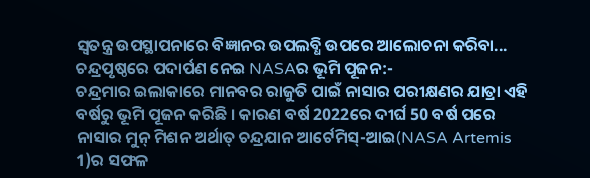ସ୍ବତନ୍ତ୍ର ଉପସ୍ଥାପନାରେ ବିଜ୍ଞାନର ଉପଲବ୍ଧି ଉପରେ ଆଲୋଚନା କରିବା...
ଚନ୍ଦ୍ରପୃଷ୍ଠରେ ପଦାର୍ପଣ ନେଇ NASAର ଭୂମି ପୂଜନ:-
ଚନ୍ଦ୍ରମାର ଇଲାକାରେ ମାନବର ରାଜୁତି ପାଇଁ ନାସାର ପରୀକ୍ଷଣର ଯାତ୍ରା ଏହି ବର୍ଷରୁ ଭୂମି ପୂଜନ କରିଛି । କାରଣ ବର୍ଷ 2022ରେ ଦୀର୍ଘ 50 ବର୍ଷ ପରେ ନାସାର ମୁନ୍ ମିଶନ ଅର୍ଥାତ୍ ଚନ୍ଦ୍ରଯାନ ଆର୍ଟେମିସ୍-ଆଇ(NASA Artemis 1)ର ସଫଳ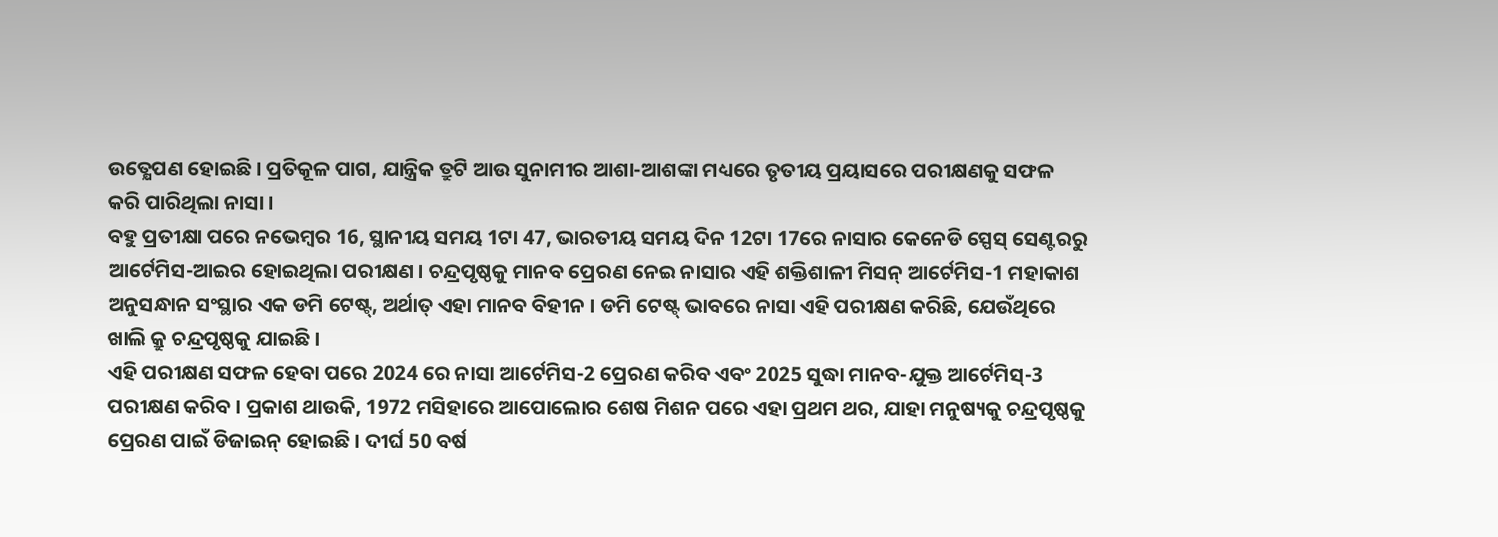ଉତ୍କ୍ଷେପଣ ହୋଇଛି । ପ୍ରତିକୂଳ ପାଗ, ଯାନ୍ତ୍ରିକ ତ୍ରୁଟି ଆଉ ସୁନାମୀର ଆଶା-ଆଶଙ୍କା ମଧ୍ୟରେ ତୃତୀୟ ପ୍ରୟାସରେ ପରୀକ୍ଷଣକୁ ସଫଳ କରି ପାରିଥିଲା ନାସା ।
ବହୁ ପ୍ରତୀକ୍ଷା ପରେ ନଭେମ୍ବର 16, ସ୍ଥାନୀୟ ସମୟ 1ଟା 47, ଭାରତୀୟ ସମୟ ଦିନ 12ଟା 17ରେ ନାସାର କେନେଡି ସ୍ପେସ୍ ସେଣ୍ଟରରୁ ଆର୍ଟେମିସ-ଆଇର ହୋଇଥିଲା ପରୀକ୍ଷଣ । ଚନ୍ଦ୍ରପୃଷ୍ଠକୁ ମାନବ ପ୍ରେରଣ ନେଇ ନାସାର ଏହି ଶକ୍ତିଶାଳୀ ମିସନ୍ ଆର୍ଟେମିସ-1 ମହାକାଶ ଅନୁସନ୍ଧାନ ସଂସ୍ଥାର ଏକ ଡମି ଟେଷ୍ଟ୍, ଅର୍ଥାତ୍ ଏହା ମାନବ ବିହୀନ । ଡମି ଟେଷ୍ଟ୍ ଭାବରେ ନାସା ଏହି ପରୀକ୍ଷଣ କରିଛି, ଯେଉଁଥିରେ ଖାଲି କ୍ରୁ ଚନ୍ଦ୍ରପୃଷ୍ଠକୁ ଯାଇଛି ।
ଏହି ପରୀକ୍ଷଣ ସଫଳ ହେବା ପରେ 2024 ରେ ନାସା ଆର୍ଟେମିସ-2 ପ୍ରେରଣ କରିବ ଏବଂ 2025 ସୁଦ୍ଧା ମାନବ-ଯୁକ୍ତ ଆର୍ଟେମିସ୍-3 ପରୀକ୍ଷଣ କରିବ । ପ୍ରକାଶ ଥାଉକି, 1972 ମସିହାରେ ଆପୋଲୋର ଶେଷ ମିଶନ ପରେ ଏହା ପ୍ରଥମ ଥର, ଯାହା ମନୁଷ୍ୟକୁ ଚନ୍ଦ୍ରପୃଷ୍ଠକୁ ପ୍ରେରଣ ପାଇଁ ଡିଜାଇନ୍ ହୋଇଛି । ଦୀର୍ଘ 50 ବର୍ଷ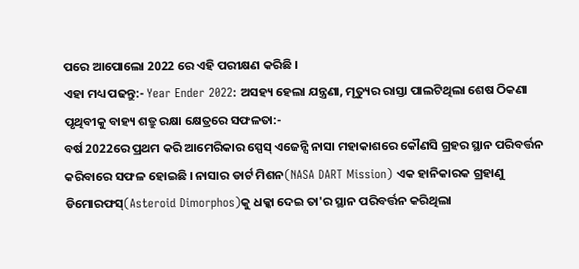ପରେ ଆପୋଲୋ 2022 ରେ ଏହି ପରୀକ୍ଷଣ କରିଛି ।
ଏହା ମଧ୍ୟ ପଢନ୍ତୁ:- Year Ender 2022: ଅସହ୍ୟ ହେଲା ଯନ୍ତ୍ରଣା, ମୃତ୍ୟୁର ରାସ୍ତା ପାଲଟିଥିଲା ଶେଷ ଠିକଣା
ପୃଥିବୀକୁ ବାହ୍ୟ ଶତ୍ରୁ ରକ୍ଷା କ୍ଷେତ୍ରରେ ସଫଳତା:-
ବର୍ଷ 2022ରେ ପ୍ରଥମ କରି ଆମେରିକାର ସ୍ପେସ୍ ଏଜେନ୍ସି ନାସା ମହାକାଶରେ କୌଣସି ଗ୍ରହର ସ୍ଥାନ ପରିବର୍ତ୍ତନ କରିବାରେ ସଫଳ ହୋଇଛି । ନାସାର ଡାର୍ଟ ମିଶନ(NASA DART Mission) ଏକ ହାନିକାରକ ଗ୍ରହାଣୁ ଡିମୋରଫସ୍(Asteroid Dimorphos)କୁ ଧକ୍କା ଦେଇ ତା'ର ସ୍ଥାନ ପରିବର୍ତ୍ତନ କରିଥିଲା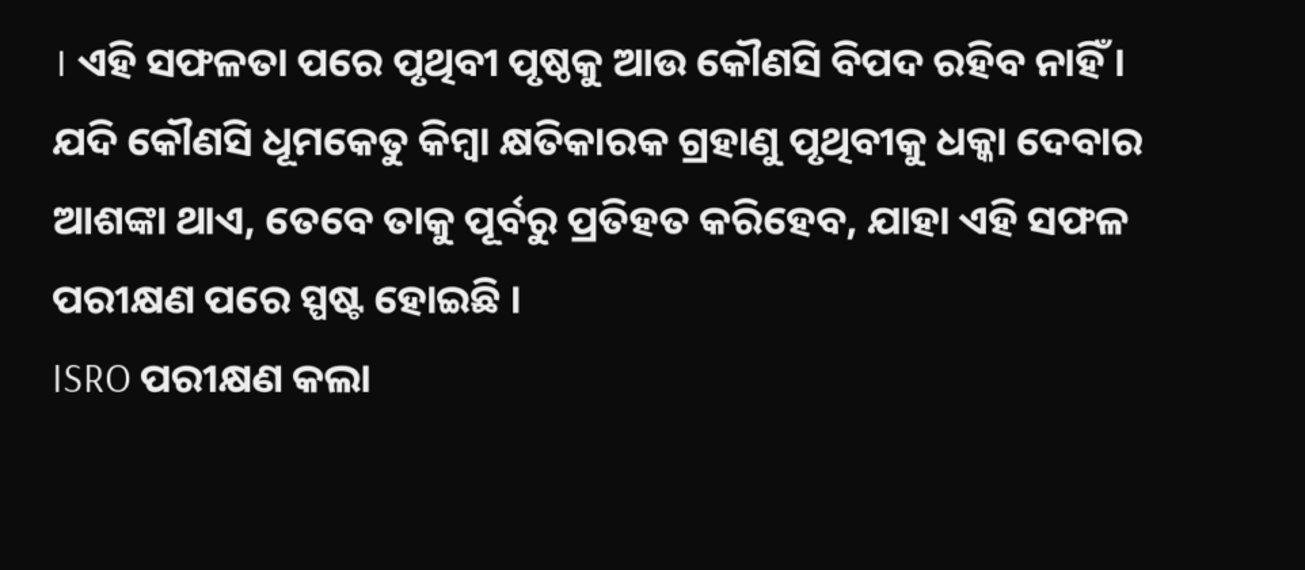। ଏହି ସଫଳତା ପରେ ପୃଥିବୀ ପୃଷ୍ଠକୁ ଆଉ କୌଣସି ବିପଦ ରହିବ ନାହିଁ । ଯଦି କୌଣସି ଧୂମକେତୁ କିମ୍ବା କ୍ଷତିକାରକ ଗ୍ରହାଣୁ ପୃଥିବୀକୁ ଧକ୍କା ଦେବାର ଆଶଙ୍କା ଥାଏ, ତେବେ ତାକୁ ପୂର୍ବରୁ ପ୍ରତିହତ କରିହେବ, ଯାହା ଏହି ସଫଳ ପରୀକ୍ଷଣ ପରେ ସ୍ପଷ୍ଟ ହୋଇଛି ।
ISRO ପରୀକ୍ଷଣ କଲା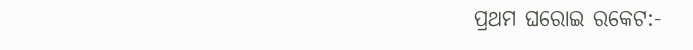ପ୍ରଥମ ଘରୋଇ ରକେଟ:-